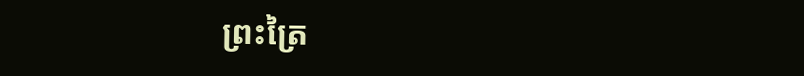ព្រះត្រៃ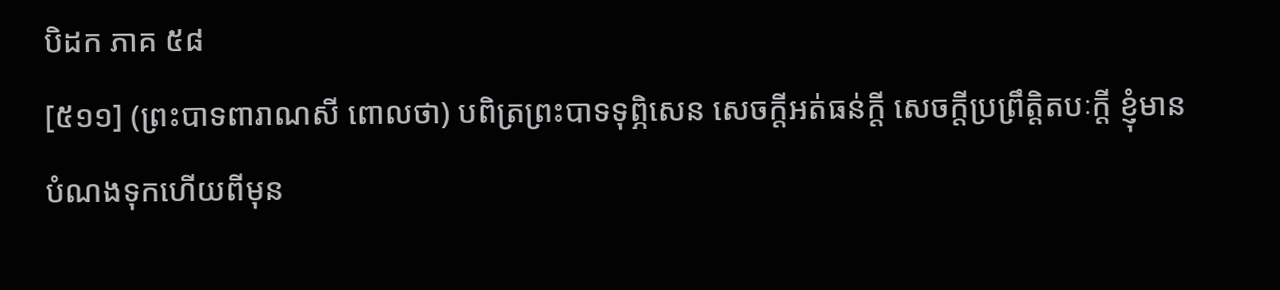បិដក ភាគ ៥៨
[៥១១] (ព្រះបាទពារាណសី ពោលថា) បពិត្រព្រះបាទទុព្ភិសេន សេចក្ដីអត់ធន់ក្ដី សេចក្ដីប្រព្រឹត្តិតបៈក្ដី ខ្ញុំមានបំណងទុកហើយពីមុន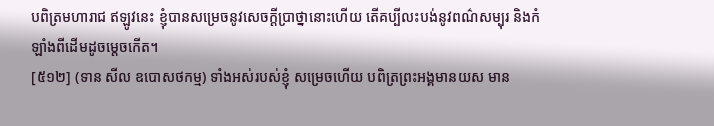បពិត្រមហារាជ ឥឡូវនេះ ខ្ញុំបានសម្រេចនូវសេចក្ដីប្រាថ្នានោះហើយ តើគប្បីលះបង់នូវពណ៌សម្បុរ និងកំឡាំងពីដើមដូចម្ដេចកើត។
[៥១២] (ទាន សីល ឧបោសថកម្ម) ទាំងអស់របស់ខ្ញុំ សម្រេចហើយ បពិត្រព្រះអង្គមានយស មាន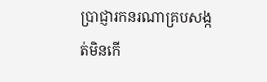ប្រាជ្ញារកនរណាគ្របសង្កត់មិនកើ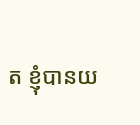ត ខ្ញុំបានយ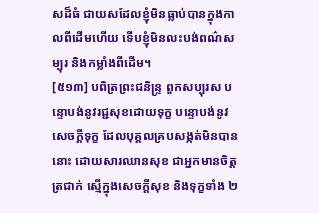សដ៏ធំ ជាយសដែលខ្ញុំមិនធ្លាប់បានក្នុងកាលពីដើមហើយ ទើបខ្ញុំមិនលះបង់ពណ៌សម្បុរ និងកម្លាំងពីដើម។
[៥១៣] បពិត្រព្រះជនិន្ទ្រ ពួកសប្បុរស បន្ទោបង់នូវរជ្ជសុខដោយទុក្ខ បន្ទោបង់នូវសេចក្ដីទុក្ខ ដែលបុគ្គលគ្របសង្កត់មិនបាននោះ ដោយសារឈានសុខ ជាអ្នកមានចិត្តត្រជាក់ ស្មើក្នុងសេចក្ដីសុខ និងទុក្ខទាំង ២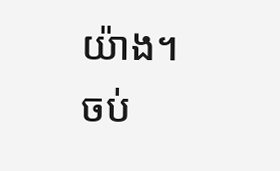យ៉ាង។
ចប់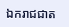ឯករាជជាត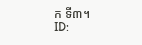ក ទី៣។
ID: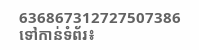636867312727507386
ទៅកាន់ទំព័រ៖